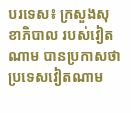បរទេស៖ ក្រសួងសុខាភិបាល របស់វៀតណាម បានប្រកាសថា ប្រទេសវៀតណាម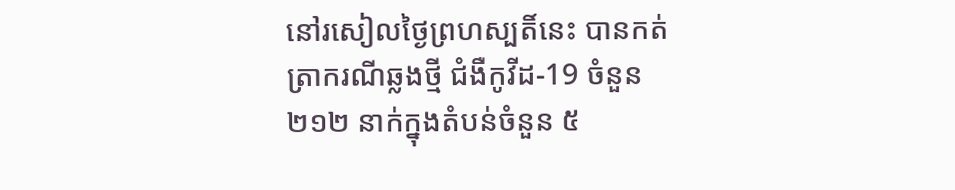នៅរសៀលថ្ងៃព្រហស្បតិ៍នេះ បានកត់ត្រាករណីឆ្លងថ្មី ជំងឺកូវីដ-19 ចំនួន ២១២ នាក់ក្នុងតំបន់ចំនួន ៥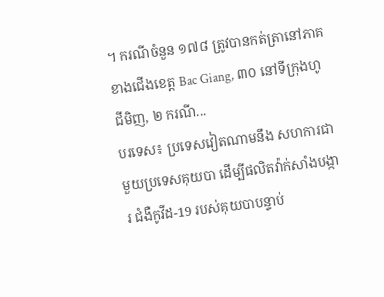។ ករណីចំនួន ១៧៨ ត្រូវបានកត់ត្រានៅភាគខាងជើងខេត្ត Bac Giang, ៣០ នៅទីក្រុងហូជីមិញ, ២ ករណី...
បរទេស៖ ប្រទេសវៀតណាមនឹង សហការជាមួយប្រទេសគុយបា ដើម្បីផលិតវ៉ាក់សាំងបង្ការ ជំងឺកូវីដ-19 របស់គុយបាបន្ទាប់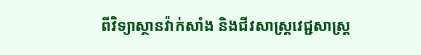ពីវិទ្យាស្ថានវ៉ាក់សាំង និងជីវសាស្ត្រវេជ្ជសាស្ត្រ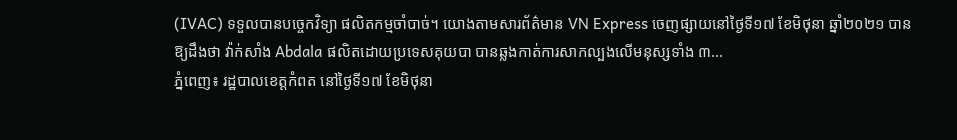(IVAC) ទទួលបានបច្ចេកវិទ្យា ផលិតកម្មចាំបាច់។ យោងតាមសារព័ត៌មាន VN Express ចេញផ្សាយនៅថ្ងៃទី១៧ ខែមិថុនា ឆ្នាំ២០២១ បានឱ្យដឹងថា វ៉ាក់សាំង Abdala ផលិតដោយប្រទេសគុយបា បានឆ្លងកាត់ការសាកល្បងលើមនុស្សទាំង ៣...
ភ្នំពេញ៖ រដ្ឋបាលខេត្តកំពត នៅថ្ងៃទី១៧ ខែមិថុនា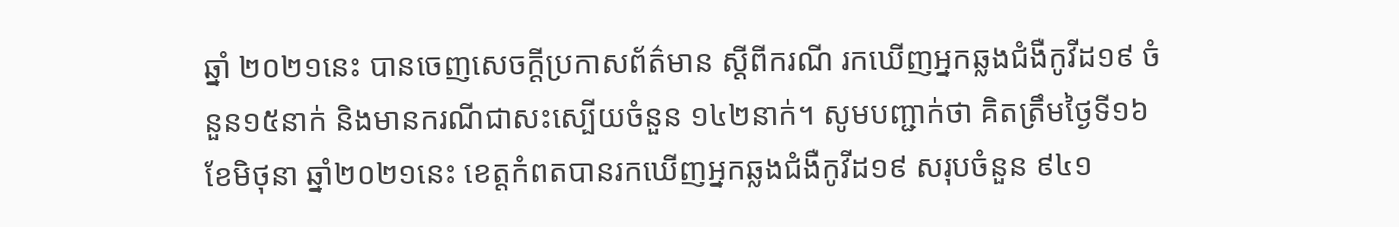ឆ្នាំ ២០២១នេះ បានចេញសេចក្ដីប្រកាសព័ត៌មាន ស្ដីពីករណី រកឃើញអ្នកឆ្លងជំងឺកូវីដ១៩ ចំនួន១៥នាក់ និងមានករណីជាសះស្បើយចំនួន ១៤២នាក់។ សូមបញ្ជាក់ថា គិតត្រឹមថ្ងៃទី១៦ ខែមិថុនា ឆ្នាំ២០២១នេះ ខេត្តកំពតបានរកឃើញអ្នកឆ្លងជំងឺកូវីដ១៩ សរុបចំនួន ៩៤១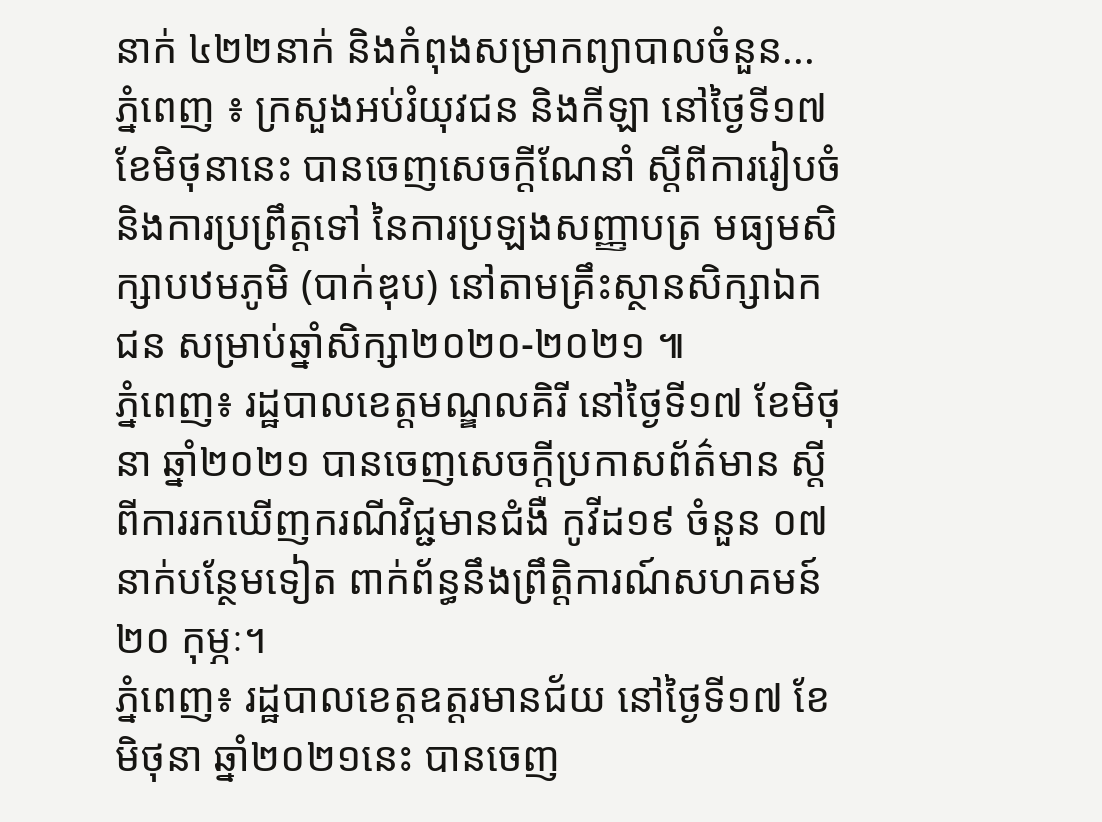នាក់ ៤២២នាក់ និងកំពុងសម្រាកព្យាបាលចំនួន...
ភ្នំពេញ ៖ ក្រសួងអប់រំយុវជន និងកីឡា នៅថ្ងៃទី១៧ ខែមិថុនានេះ បានចេញសេចក្ដីណែនាំ ស្ដីពីការរៀបចំ និងការប្រព្រឹត្តទៅ នៃការប្រឡងសញ្ញាបត្រ មធ្យមសិក្សាបឋមភូមិ (បាក់ឌុប) នៅតាមគ្រឹះស្ថានសិក្សាឯកជន សម្រាប់ឆ្នាំសិក្សា២០២០-២០២១ ៕
ភ្នំពេញ៖ រដ្ឋបាលខេត្តមណ្ឌលគិរី នៅថ្ងៃទី១៧ ខែមិថុនា ឆ្នាំ២០២១ បានចេញសេចក្តីប្រកាសព័ត៌មាន ស្ដីពីការរកឃើញករណីវិជ្ជមានជំងឺ កូវីដ១៩ ចំនួន ០៧នាក់បន្ថែមទៀត ពាក់ព័ន្ធនឹងព្រឹត្តិការណ៍សហគមន៍ ២០ កុម្ភៈ។
ភ្នំពេញ៖ រដ្ឋបាលខេត្តឧត្ដរមានជ័យ នៅថ្ងៃទី១៧ ខែមិថុនា ឆ្នាំ២០២១នេះ បានចេញ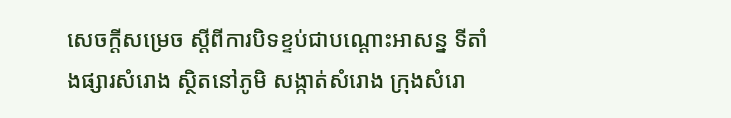សេចក្តីសម្រេច ស្តីពីការបិទខ្ទប់ជាបណ្ដោះអាសន្ន ទីតាំងផ្សារសំរោង ស្ថិតនៅភូមិ សង្កាត់សំរោង ក្រុងសំរោ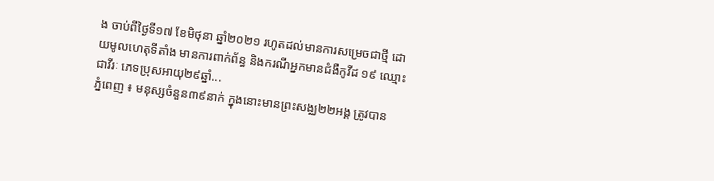ង ចាប់ពីថ្ងៃទី១៧ ខែមិថុនា ឆ្នាំ២០២១ រហូតដល់មានការសម្រេចជាថ្មី ដោយមូលហេតុទីតាំង មានការពាក់ព័ន្ធ និងករណីអ្នកមានជំងឺកូវីដ ១៩ ឈ្មោះ ជាវីរៈ ភេទប្រុសអាយុ២៩ឆ្នាំ...
ភ្នំពេញ ៖ មនុស្សចំនួន៣៩នាក់ ក្នុងនោះមានព្រះសង្ឈ២២អង្គ ត្រូវបាន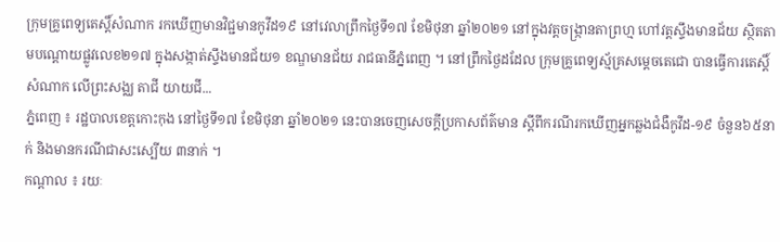ក្រុមគ្រូពេទ្យតេស្តិ៍សំណាក រកឃើញមានវិជ្ជមានកូវីដ១៩ នៅវេលាព្រឹកថ្ងៃទី១៧ ខែមិថុនា ឆ្នាំ២០២១ នៅក្នុងវត្តចង្ក្រានតាព្រហ្ម ហៅវត្តស្ទឹងមានជ័យ ស្ថិតតាមបណ្តោយផ្លូវលេខ២១៧ ក្នុងសង្កាត់ស្ទឹងមានជ័យ១ ខណ្ឌមានជ័យ រាជធានីភ្នំពេញ ។ នៅព្រឹកថ្ងៃដដែល ក្រុមគ្រូពេទ្យស្ម័គ្រសម្តេចតេជោ បានធ្វើការតេស្តិ៍សំណាក លើព្រះសង្ឈ តាជី យាយជី...
ភ្នំពេញ ៖ រដ្ឋបាលខេត្តកោះកុង នៅថ្ងៃទី១៧ ខែមិថុនា ឆ្នាំ២០២១ នេះបានចេញសេចក្តីប្រកាសព័ត៌មាន ស្តីពីករណីរកឃើញអ្នកឆ្លងជំងឺកូវីដ-១៩ ចំនួន៦៥នាក់ និងមានករណីជាសះស្បើយ ៣នាក់ ។
កណ្ដាល ៖ រយៈ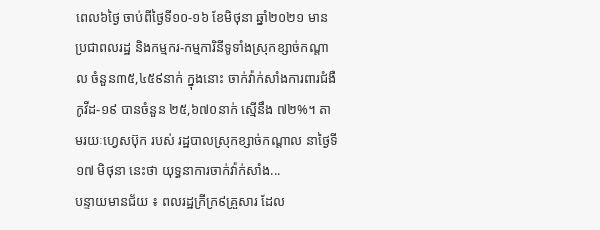ពេល៦ថ្ងៃ ចាប់ពីថ្ងៃទី១០-១៦ ខែមិថុនា ឆ្នាំ២០២១ មានប្រជាពលរដ្ឋ និងកម្មករ-កម្មការិនីទូទាំងស្រុកខ្សាច់កណ្តាល ចំនួន៣៥,៤៥៩នាក់ ក្នុងនោះ ចាក់វ៉ាក់សាំងការពារជំងឺកូវីដ-១៩ បានចំនួន ២៥,៦៧០នាក់ ស្មើនឹង ៧២%។ តាមរយៈហ្វេសប៊ុក របស់ រដ្ឋបាលស្រុកខ្សាច់កណ្ដាល នាថ្ងៃទី១៧ មិថុនា នេះថា យុទ្ធនាការចាក់វ៉ាក់សាំង...
បន្ទាយមានជ័យ ៖ ពលរដ្ឋក្រីក្រ៩គ្រួសារ ដែល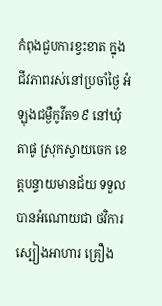កំពុងជួបការខ្វះខាត ក្នុងជីវភាពរស់នៅប្រចាំថ្ងៃ អំឡុងជម្ងឺកូវីត១៩ នៅឃុំតាផូ ស្រុកស្វាយចេក ខេត្តបន្ទាយមានជ័យ ទទួលបានអំណោយជា ថវិការ ស្បៀងអាហារ គ្រឿង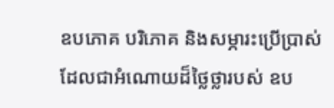ឧបភោគ បរិភោគ និងសម្ភារះប្រើប្រាស់ ដែលជាអំណោយដ៏ថ្លៃថ្លារបស់ ឧប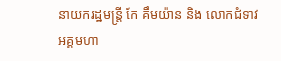នាយករដ្ឋមន្រ្តី កែ គឹមយ៉ាន និង លោកជំទាវ អគ្គមហា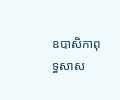ឧបាសិកាពុទ្ធសាស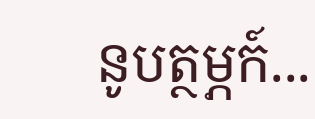នូបត្ថម្ភក៍...